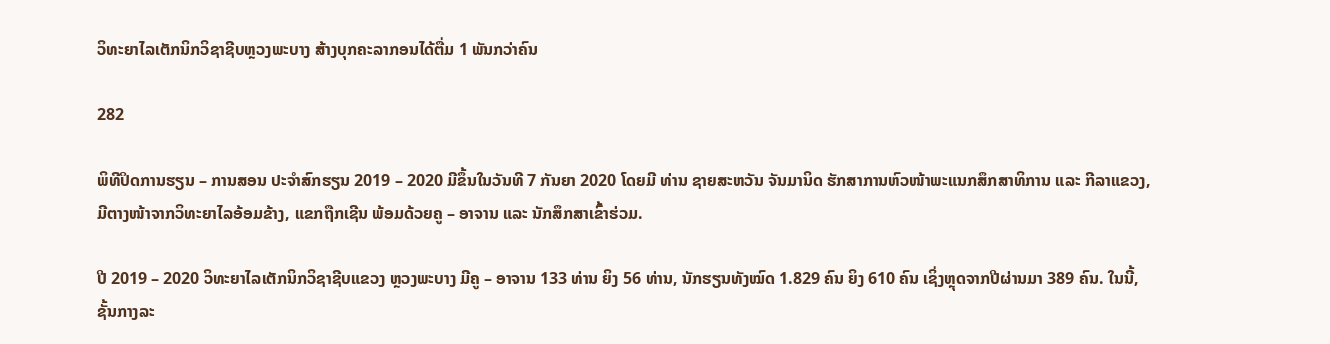ວິທະຍາໄລເຕັກນິກວິຊາຊີບຫຼວງພະບາງ ສ້າງບຸກຄະລາກອນໄດ້ຕື່ມ 1 ພັນກວ່າຄົນ

282

ພິທີປິດການຮຽນ – ການສອນ ປະຈໍາສົກຮຽນ 2019 – 2020 ມີຂຶ້ນໃນວັນທີ 7 ກັນຍາ 2020 ໂດຍມີ ທ່ານ ຊາຍສະຫວັນ ຈັນມານິດ ຮັກສາການຫົວໜ້າພະແນກສຶກສາທິການ ແລະ ກີລາແຂວງ, ມີຕາງໜ້າຈາກວິທະຍາໄລອ້ອມຂ້າງ, ແຂກຖືກເຊີນ ພ້ອມດ້ວຍຄູ – ອາຈານ ແລະ ນັກສຶກສາເຂົ້າຮ່ວມ.

ປີ 2019 – 2020 ວິທະຍາໄລເຕັກນິກວິຊາຊີບແຂວງ ຫຼວງພະບາງ ມີຄູ – ອາຈານ 133 ທ່ານ ຍິງ 56 ທ່ານ, ນັກຮຽນທັງໝົດ 1.829 ຄົນ ຍິງ 610 ຄົນ ເຊິ່ງຫຼຸດຈາກປີຜ່ານມາ 389 ຄົນ. ໃນນີ້, ຊັ້ນກາງລະ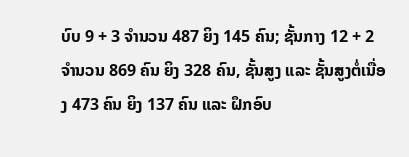ບົບ 9 + 3 ຈໍານວນ 487 ຍິງ 145 ຄົນ; ຊັ້ນກາງ 12 + 2 ຈໍານວນ 869 ຄົນ ຍິງ 328 ຄົນ, ຊັ້ນສູງ ແລະ ຊັ້ນສູງຕໍ່ເນື່ອງ 473 ຄົນ ຍິງ 137 ຄົນ ແລະ ຝຶກອົບ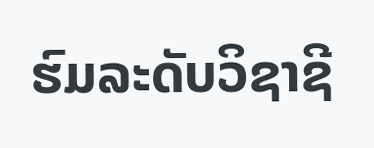ຮົມລະດັບວິຊາຊີ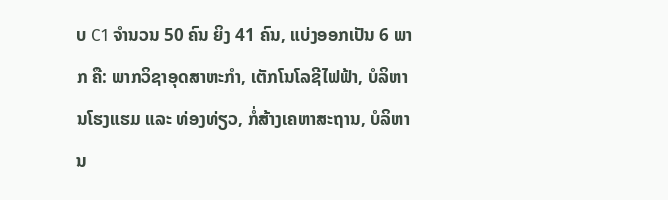ບ C1 ຈໍານວນ 50 ຄົນ ຍິງ 41 ຄົນ, ແບ່ງອອກເປັນ 6 ພາກ ຄື: ພາກວິຊາອຸດສາຫະກໍາ, ເຕັກໂນໂລຊີໄຟຟ້າ, ບໍລິຫານໂຮງແຮມ ແລະ ທ່ອງທ່ຽວ, ກໍ່ສ້າງເຄຫາສະຖານ, ບໍລິຫານ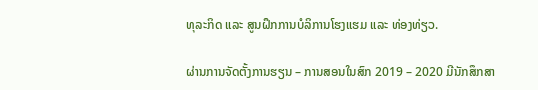ທຸລະກິດ ແລະ ສູນຝຶກການບໍລິການໂຮງແຮມ ແລະ ທ່ອງທ່ຽວ.

ຜ່ານການຈັດຕັ້ງການຮຽນ – ການສອນໃນສົກ 2019 – 2020 ມີນັກສຶກສາ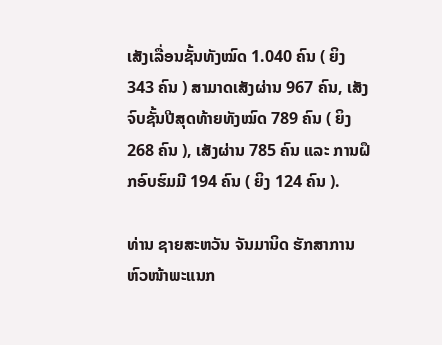ເສັງເລື່ອນຊັ້ນທັງໝົດ 1.040 ຄົນ ( ຍິງ 343 ຄົນ ) ສາມາດເສັງຜ່ານ 967 ຄົນ, ເສັງຈົບຊັ້ນປີສຸດທ້າຍທັງໝົດ 789 ຄົນ ( ຍິງ 268 ຄົນ ), ເສັງຜ່ານ 785 ຄົນ ແລະ ການຝຶກອົບຮົມມີ 194 ຄົນ ( ຍິງ 124 ຄົນ ).

ທ່ານ ຊາຍສະຫວັນ ຈັນມານິດ ຮັກສາການຫົວໜ້າພະແນກ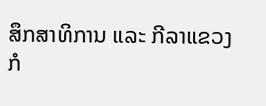ສຶກສາທິການ ແລະ ກີລາແຂວງ ກໍ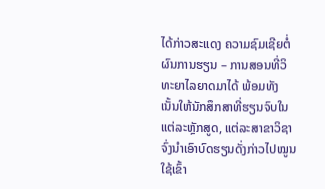ໄດ້ກ່າວສະແດງ ຄວາມຊົມເຊີຍຕໍ່ຜົນການຮຽນ – ການສອນທີ່ວິທະຍາໄລຍາດມາໄດ້ ພ້ອມທັງເນັ້ນໃຫ້ນັກສຶກສາທີ່ຮຽນຈົບໃນແຕ່ລະຫຼັກສູດ, ແຕ່ລະສາຂາວິຊາ ຈົ່ງນໍາເອົາບົດຮຽນດັ່ງກ່າວໄປໝູນໃຊ້ເຂົ້າ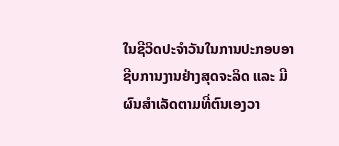ໃນຊີວິດປະຈໍາວັນໃນການປະກອບອາຊີບການງານຢ່າງສຸດຈະລິດ ແລະ ມີຜົນສໍາເລັດຕາມທີ່ຕົນເອງວາ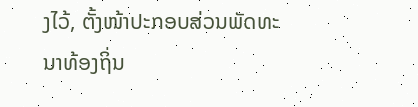ງໄວ້, ຕັ້ງໜ້າປະກອບສ່ວນພັດທະນາທ້ອງຖິ່ນ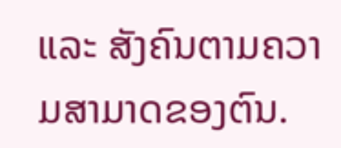ແລະ ສັງຄົນຕາມຄວາມສາມາດຂອງຕົນ.